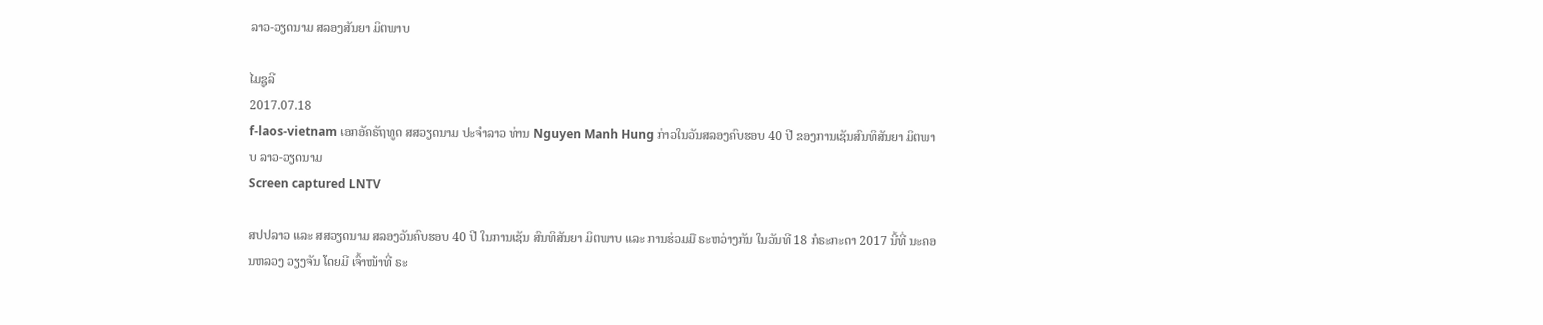ລາວ-ວຽດນາມ ສລອງສັນຍາ ມິຕພາບ

ໄມຊູລີ
2017.07.18
f-laos-vietnam ເອກອັຄຣັຖທູດ ສສວຽດນາມ ປະຈໍາລາວ ທ່ານ Nguyen Manh Hung ກ່າວໃນວັນສລອງຄົບຮອບ 40 ປີ ຂອງການເຊັນສົນທິສັນຍາ ມິຕພາບ ລາວ-ວຽດນາມ
Screen captured LNTV

ສປປລາວ ແລະ ສສວຽດນາມ ສລອງວັນຄົບຮອບ 40 ປີ ໃນການເຊັນ ສົນທິສັນຍາ ມິຕພາບ ແລະ ການຮ່ວມມື ຣະຫວ່າງກັນ ໃນວັນທີ 18 ກໍຣະກະດາ 2017 ນີ້ທີ່ ນະຄອນຫລວງ ວຽງຈັນ ໂດຍມີ ເຈົ້າໜ້າທີ່ ຣະ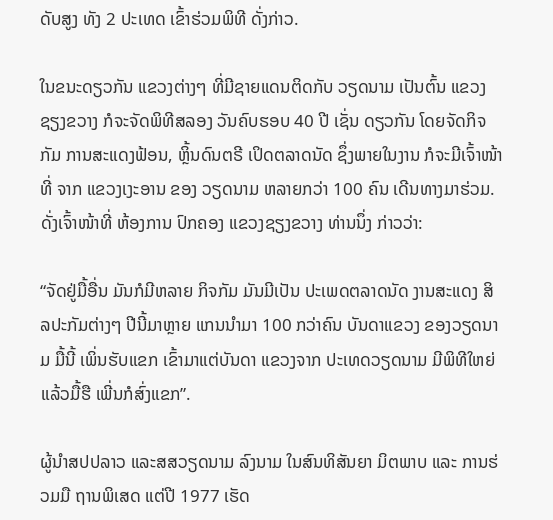ດັບສູງ ທັງ 2 ປະເທດ ເຂົ້າຮ່ວມພິທີ ດັ່ງກ່າວ.

ໃນຂນະດຽວກັນ ແຂວງຕ່າງໆ ທີ່ມີຊາຍແດນຕິດກັບ ວຽດນາມ ເປັນຕົ້ນ ແຂວງຊຽງຂວາງ ກໍຈະຈັດພິທີສລອງ ວັນຄົບຮອບ 40 ປີ ເຊັ່ນ ດຽວກັນ ໂດຍຈັດກິຈກັມ ການສະແດງຟ້ອນ, ຫຼິ້ນດົນຕຣີ ເປິດຕລາດນັດ ຊຶ່ງພາຍໃນງານ ກໍຈະມີເຈົ້າໜ້າທີ່ ຈາກ ແຂວງເງະອານ ຂອງ ວຽດນາມ ຫລາຍກວ່າ 100 ຄົນ ເດີນທາງມາຮ່ວມ. ດັ່ງເຈົ້າໜ້າທີ່ ຫ້ອງການ ປົກຄອງ ແຂວງຊຽງຂວາງ ທ່ານນຶ່ງ ກ່າວວ່າ:

“ຈັດຢູ່ມື້ອື່ນ ມັນກໍມີຫລາຍ ກິຈກັມ ມັນມີເປັນ ປະເພດຕລາດນັດ ງານສະແດງ ສິລປະກັມຕ່າງໆ ປີນີ້ມາຫຼາຍ ແກນນໍາມາ 100 ກວ່າຄົນ ບັນດາແຂວງ ຂອງວຽດນາມ ມື້ນີ້ ເພິ່ນຮັບແຂກ ເຂົ້າມາແຕ່ບັນດາ ແຂວງຈາກ ປະເທດວຽດນາມ ມີພິທີໃຫຍ່ ແລ້ວມື້ຮື ເພີ່ນກໍສົ່ງແຂກ”.

ຜູ້ນໍາສປປລາວ ແລະສສວຽດນາມ ລົງນາມ ໃນສົນທິສັນຍາ ມິຕພາບ ແລະ ການຮ່ວມມື ຖານພິເສດ ແຕ່ປີ 1977 ເຮັດ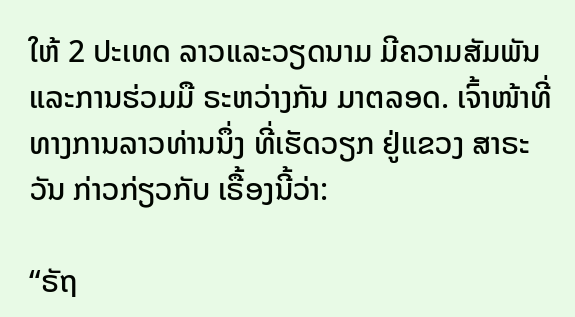ໃຫ້ 2 ປະເທດ ລາວແລະວຽດນາມ ມີຄວາມສັມພັນ ແລະການຮ່ວມມື ຣະຫວ່າງກັນ ມາຕລອດ. ເຈົ້າໜ້າທີ່ ທາງການລາວທ່ານນຶ່ງ ທີ່ເຮັດວຽກ ຢູ່ແຂວງ ສາຣະວັນ ກ່າວກ່ຽວກັບ ເຣື້ອງນີ້ວ່າ:

“ຣັຖ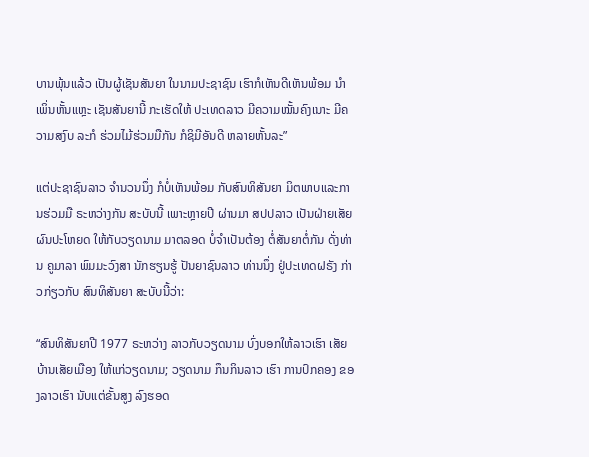ບານພຸ້ນແລ້ວ ເປັນຜູ້ເຊັນສັນຍາ ໃນນາມປະຊາຊົນ ເຮົາກໍເຫັນດີເຫັນພ້ອມ ນໍາເພິ່ນຫັ້ນແຫຼະ ເຊັນສັນຍານີ້ ກະເຮັດໃຫ້ ປະເທດລາວ ມີຄວາມໝັ້ນຄົງເນາະ ມີຄວາມສງົບ ລະກໍ ຮ່ວມໄມ້ຮ່ວມມືກັນ ກໍຊິມີອັນດີ ຫລາຍຫັ້ນລະ”

ແຕ່ປະຊາຊົນລາວ ຈໍານວນນຶ່ງ ກໍບໍ່ເຫັນພ້ອມ ກັບສົນທິສັນຍາ ມິຕພາບແລະການຮ່ວມມື ຣະຫວ່າງກັນ ສະບັບນີ້ ເພາະຫຼາຍປີ ຜ່ານມາ ສປປລາວ ເປັນຝ່າຍເສັຍ ຜົນປະໂຫຍດ ໃຫ້ກັບວຽດນາມ ມາຕລອດ ບໍ່ຈໍາເປັນຕ້ອງ ຕໍ່ສັນຍາຕໍ່ກັນ ດັ່ງທ່ານ ຄູມາລາ ພົມມະວົງສາ ນັກຮຽນຮູ້ ປັນຍາຊົນລາວ ທ່ານນຶ່ງ ຢູ່ປະເທດຝຣັງ ກ່າວກ່ຽວກັບ ສົນທິສັນຍາ ສະບັບນີ້ວ່າ:

“ສົນທິສັນຍາປີ 1977 ຣະຫວ່າງ ລາວກັບວຽດນາມ ບົ່ງບອກໃຫ້ລາວເຮົາ ເສັຍບ້ານເສັຍເມືອງ ໃຫ້ແກ່ວຽດນາມ; ວຽດນາມ ກຶນກິນລາວ ເຮົາ ການປົກຄອງ ຂອງລາວເຮົາ ນັບແຕ່ຂັ້ນສູງ ລົງຮອດ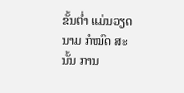ຂັ້ນຕໍ່າ ແມ່ນວຽດນາມ ກໍໝົດ ສະນັ້ນ ການ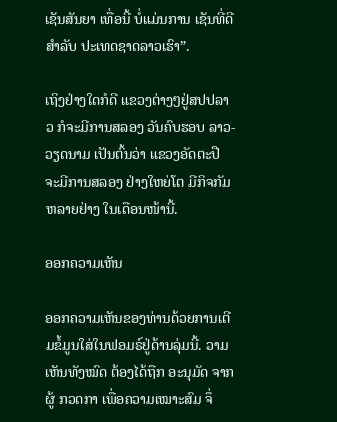ເຊັນສັນຍາ ເທື່ອນີ້ ບໍ່ແມ່ນການ ເຊັນທີ່ດີສໍາລັບ ປະເທດຊາດລາວເຮົາ”.

ເຖິງຢ່າງໃດກໍດີ ແຂວງຕ່າງໆຢູ່ສປປລາວ ກໍຈະມີການສລອງ ວັນຄົບຮອບ ລາວ-ວຽດນາມ ເປັນຕົ້ນວ່າ ແຂວງອັດຕະປື ຈະມີການສລອງ ຢ່າງໃຫຍ່ໂຕ ມີກິຈກັມ ຫລາຍຢ່າງ ໃນເດືອນໜ້ານີ້.

ອອກຄວາມເຫັນ

ອອກຄວາມເຫັນຂອງທ່ານດ້ວຍການເຕີມຂໍ້ມູນໃສ່ໃນຟອມຣ໌ຢູ່ດ້ານລຸ່ມນີ້. ວາມເຫັນທັງໝົດ ຕ້ອງໄດ້ຖືກ ອະນຸມັດ ຈາກຜູ້ ກວດກາ ເພື່ອຄວາມເໝາະສົມ ຈຶ່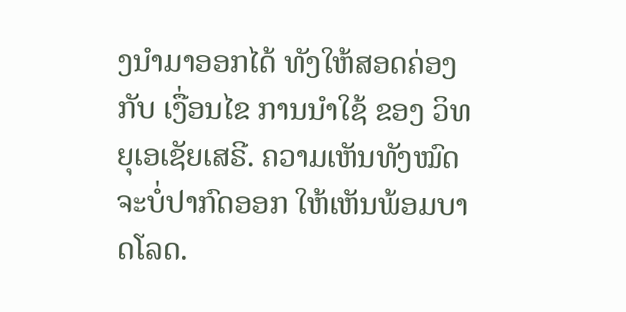ງນໍາມາອອກໄດ້ ທັງໃຫ້ສອດຄ່ອງ ກັບ ເງື່ອນໄຂ ການນຳໃຊ້ ຂອງ ວິທຍຸເອເຊັຍເສຣີ. ຄວາມເຫັນທັງໝົດ ຈະບໍ່ປາກົດອອກ ໃຫ້ເຫັນພ້ອມບາດໂລດ.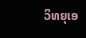ວິທຍຸເອ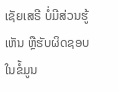ເຊັຍເສຣີ ບໍ່ມີສ່ວນຮູ້ເຫັນ ຫຼືຮັບຜິດຊອບ ໃນຂໍ້ມູນ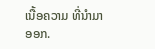ເນື້ອຄວາມ ທີ່ນໍາມາອອກ.